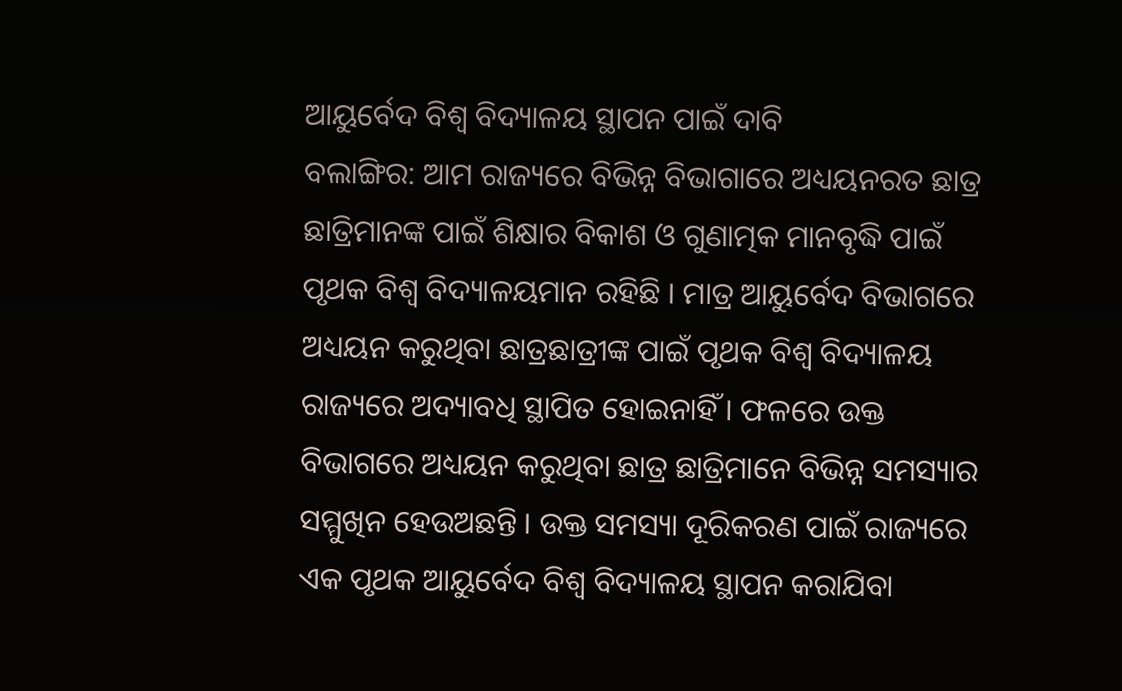ଆୟୁର୍ବେଦ ବିଶ୍ୱ ବିଦ୍ୟାଳୟ ସ୍ଥାପନ ପାଇଁ ଦାବି
ବଲାଙ୍ଗିର: ଆମ ରାଜ୍ୟରେ ବିଭିନ୍ନ ବିଭାଗାରେ ଅଧ୍ୟୟନରତ ଛାତ୍ର ଛାତ୍ରିମାନଙ୍କ ପାଇଁ ଶିକ୍ଷାର ବିକାଶ ଓ ଗୁଣାତ୍ମକ ମାନବୃଦ୍ଧି ପାଇଁ ପୃଥକ ବିଶ୍ୱ ବିଦ୍ୟାଳୟମାନ ରହିଛି । ମାତ୍ର ଆୟୁର୍ବେଦ ବିଭାଗରେ ଅଧ୍ୟୟନ କରୁଥିବା ଛାତ୍ରଛାତ୍ରୀଙ୍କ ପାଇଁ ପୃଥକ ବିଶ୍ୱ ବିଦ୍ୟାଳୟ ରାଜ୍ୟରେ ଅଦ୍ୟାବଧି ସ୍ଥାପିତ ହୋଇନାହିଁ । ଫଳରେ ଉକ୍ତ ବିଭାଗରେ ଅଧ୍ୟୟନ କରୁଥିବା ଛାତ୍ର ଛାତ୍ରିମାନେ ବିଭିନ୍ନ ସମସ୍ୟାର ସମ୍ମୁଖିନ ହେଉଅଛନ୍ତି । ଉକ୍ତ ସମସ୍ୟା ଦୂରିକରଣ ପାଇଁ ରାଜ୍ୟରେ ଏକ ପୃଥକ ଆୟୁର୍ବେଦ ବିଶ୍ୱ ବିଦ୍ୟାଳୟ ସ୍ଥାପନ କରାଯିବା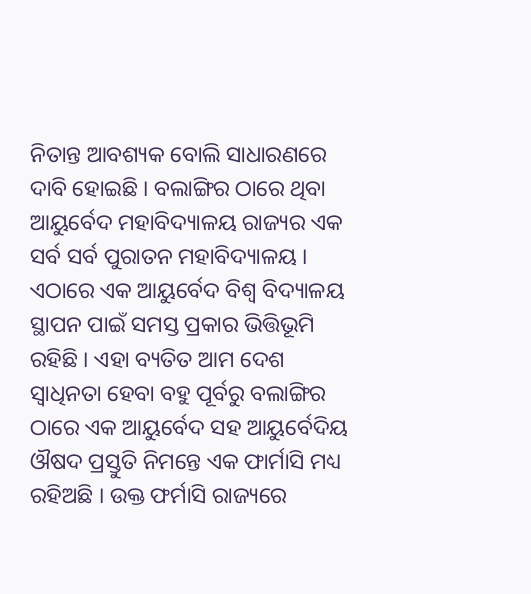ନିତାନ୍ତ ଆବଶ୍ୟକ ବୋଲି ସାଧାରଣରେ ଦାବି ହୋଇଛି । ବଲାଙ୍ଗିର ଠାରେ ଥିବା ଆୟୁର୍ବେଦ ମହାବିଦ୍ୟାଳୟ ରାଜ୍ୟର ଏକ ସର୍ବ ସର୍ବ ପୁରାତନ ମହାବିଦ୍ୟାଳୟ । ଏଠାରେ ଏକ ଆୟୁର୍ବେଦ ବିଶ୍ୱ ବିଦ୍ୟାଳୟ ସ୍ଥାପନ ପାଇଁ ସମସ୍ତ ପ୍ରକାର ଭିତ୍ତିଭୂମି ରହିଛି । ଏହା ବ୍ୟତିତ ଆମ ଦେଶ ସ୍ୱାଧିନତା ହେବା ବହୁ ପୂର୍ବରୁ ବଲାଙ୍ଗିର ଠାରେ ଏକ ଆୟୁର୍ବେଦ ସହ ଆୟୁର୍ବେଦିୟ ଔଷଦ ପ୍ରସ୍ତୁତି ନିମନ୍ତେ ଏକ ଫାର୍ମାସି ମଧ୍ୟ ରହିଅଛି । ଉକ୍ତ ଫର୍ମାସି ରାଜ୍ୟରେ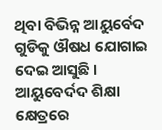ଥିବା ବିଭିନ୍ନ ଆୟୁର୍ବେଦ ଗୁଡିକୁ ଔଷଧ ଯୋଗାଇ ଦେଇ ଆସୁଛି । ଆୟୁବେର୍ଦଦ ଶିକ୍ଷା କ୍ଷେତ୍ରରେ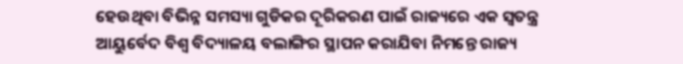ହେଉଥିବା ବିଭିନ୍ନ ସମସ୍ୟା ଗୁଡିକର ଦୂରିକରଣ ପାଇଁ ରାଜ୍ୟରେ ଏକ ସ୍ୱତନ୍ତ୍ର ଆୟୁର୍ବେଦ ବିଶ୍ୱ ବିଦ୍ୟାଳୟ ବଲାଙ୍ଗିର ସ୍ଥାପନ କରାଯିବା ନିମନ୍ତେ ରାଜ୍ୟ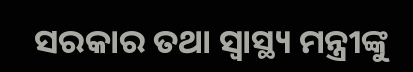ସରକାର ତଥା ସ୍ୱାସ୍ଥ୍ୟ ମନ୍ତ୍ରୀଙ୍କୁ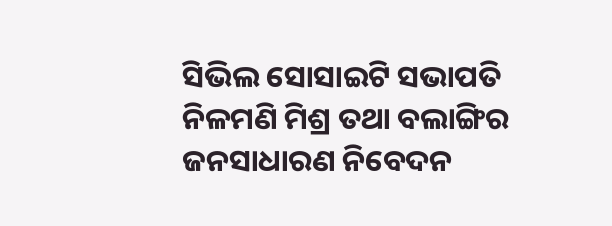ସିଭିଲ ସୋସାଇଟି ସଭାପତି ନିଳମଣି ମିଶ୍ର ତଥା ବଲାଙ୍ଗିର ଜନସାଧାରଣ ନିବେଦନ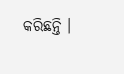କରିଛନ୍ତି ।